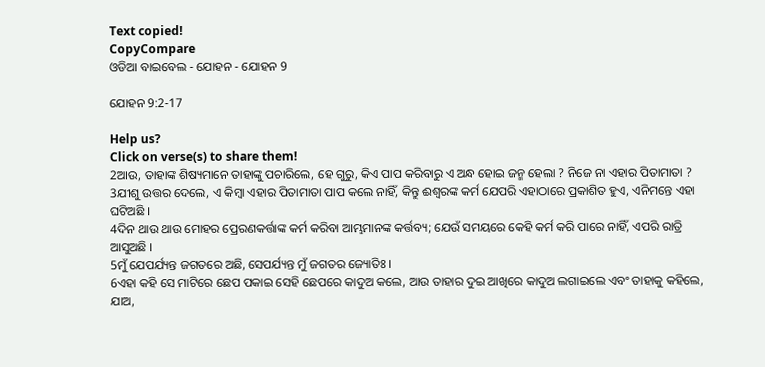Text copied!
CopyCompare
ଓଡିଆ ବାଇବେଲ - ଯୋହନ - ଯୋହନ 9

ଯୋହନ 9:2-17

Help us?
Click on verse(s) to share them!
2ଆଉ, ତାହାଙ୍କ ଶିଷ୍ୟମାନେ ତାହାଙ୍କୁ ପଚାରିଲେ, ହେ ଗୁରୁ, କିଏ ପାପ କରିବାରୁ ଏ ଅନ୍ଧ ହୋଇ ଜନ୍ମ ହେଲା ? ନିଜେ ନା ଏହାର ପିତାମାତା ?
3ଯୀଶୁ ଉତ୍ତର ଦେଲେ, ଏ କିମ୍ବା ଏହାର ପିତାମାତା ପାପ କଲେ ନାହିଁ, କିନ୍ତୁ ଈଶ୍ୱରଙ୍କ କର୍ମ ଯେପରି ଏହାଠାରେ ପ୍ରକାଶିତ ହୁଏ, ଏନିମନ୍ତେ ଏହା ଘଟିଅଛି ।
4ଦିନ ଥାଉ ଥାଉ ମୋହର ପ୍ରେରଣକର୍ତ୍ତାଙ୍କ କର୍ମ କରିବା ଆମ୍ଭମାନଙ୍କ କର୍ତ୍ତବ୍ୟ; ଯେଉଁ ସମୟରେ କେହି କର୍ମ କରି ପାରେ ନାହିଁ, ଏପରି ରାତ୍ରି ଆସୁଅଛି ।
5ମୁଁ ଯେପର୍ଯ୍ୟନ୍ତ ଜଗତରେ ଅଛି, ସେପର୍ଯ୍ୟନ୍ତ ମୁଁ ଜଗତର ଜ୍ୟୋତିଃ ।
6ଏହା କହି ସେ ମାଟିରେ ଛେପ ପକାଇ ସେହି ଛେପରେ କାଦୁଅ କଲେ, ଆଉ ତାହାର ଦୁଇ ଆଖିରେ କାଦୁଅ ଲଗାଇଲେ ଏବଂ ତାହାକୁ କହିଲେ, ଯାଅ,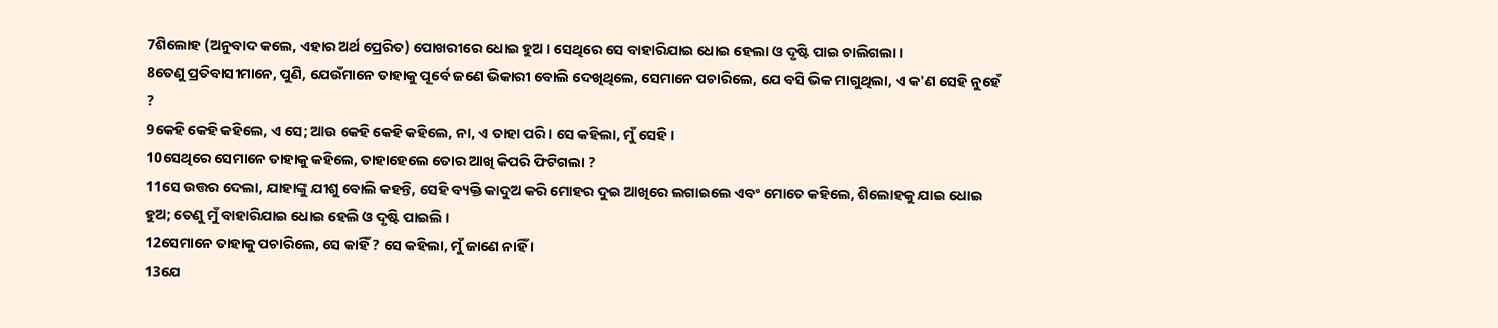7ଶିଲୋହ (ଅନୁବାଦ କଲେ, ଏହାର ଅର୍ଥ ପ୍ରେରିତ) ପୋଖରୀରେ ଧୋଇ ହୁଅ । ସେଥିରେ ସେ ବାହାରିଯାଇ ଧୋଇ ହେଲା ଓ ଦୃଷ୍ଟି ପାଇ ଚାଲିଗଲା ।
8ତେଣୁ ପ୍ରତିବାସୀମାନେ, ପୁଣି, ଯେଉଁମାନେ ତାହାକୁ ପୂର୍ବେ ଜଣେ ଭିକାରୀ ବୋଲି ଦେଖିଥିଲେ, ସେମାନେ ପଚାରିଲେ, ଯେ ବସି ଭିକ ମାଗୁଥିଲା, ଏ କ'ଣ ସେହି ନୁହେଁ ?
9କେହି କେହି କହିଲେ, ଏ ସେ; ଆଉ କେହି କେହି କହିଲେ, ନା, ଏ ତାହା ପରି । ସେ କହିଲା, ମୁଁ ସେହି ।
10ସେଥିରେ ସେମାନେ ତାହାକୁ କହିଲେ, ତାହାହେଲେ ତୋର ଆଖି କିପରି ଫିଟିଗଲା ?
11ସେ ଉତ୍ତର ଦେଲା, ଯାହାଙ୍କୁ ଯୀଶୁ ବୋଲି କହନ୍ତି, ସେହି ବ୍ୟକ୍ତି କାଦୁଅ କରି ମୋହର ଦୁଇ ଆଖିରେ ଲଗାଇଲେ ଏବଂ ମୋତେ କହିଲେ, ଶିଲୋହକୁ ଯାଇ ଧୋଇ ହୁଅ; ତେଣୁ ମୁଁ ବାହାରିଯାଇ ଧୋଇ ହେଲି ଓ ଦୃଷ୍ଟି ପାଇଲି ।
12ସେମାନେ ତାହାକୁ ପଚାରିଲେ, ସେ କାହିଁ ? ସେ କହିଲା, ମୁଁ ଜାଣେ ନାହିଁ ।
13ଯେ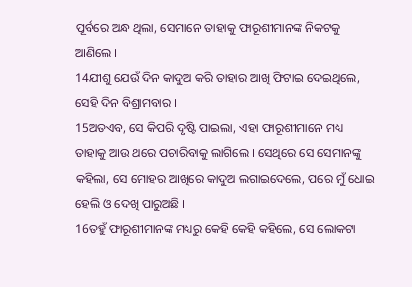ପୂର୍ବରେ ଅନ୍ଧ ଥିଲା, ସେମାନେ ତାହାକୁ ଫାରୂଶୀମାନଙ୍କ ନିକଟକୁ ଆଣିଲେ ।
14ଯୀଶୁ ଯେଉଁ ଦିନ କାଦୁଅ କରି ତାହାର ଆଖି ଫିଟାଇ ଦେଇଥିଲେ, ସେହି ଦିନ ବିଶ୍ରାମବାର ।
15ଅତଏବ, ସେ କିପରି ଦୃଷ୍ଟି ପାଇଲା, ଏହା ଫାରୂଶୀମାନେ ମଧ୍ୟ ତାହାକୁ ଆଉ ଥରେ ପଚାରିବାକୁ ଲାଗିଲେ । ସେଥିରେ ସେ ସେମାନଙ୍କୁ କହିଲା, ସେ ମୋହର ଆଖିରେ କାଦୁଅ ଲଗାଇଦେଲେ, ପରେ ମୁଁ ଧୋଇ ହେଲି ଓ ଦେଖି ପାରୁଅଛି ।
16ତହୁଁ ଫାରୂଶୀମାନଙ୍କ ମଧ୍ୟରୁ କେହି କେହି କହିଲେ, ସେ ଲୋକଟା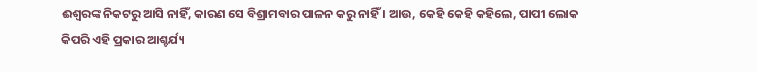ଈଶ୍ୱରଙ୍କ ନିକଟରୁ ଆସି ନାହିଁ, କାରଣ ସେ ବିଶ୍ରାମବାର ପାଳନ କରୁ ନାହିଁ । ଆଉ, କେହି କେହି କହିଲେ, ପାପୀ ଲୋକ କିପରି ଏହି ପ୍ରକାର ଆଶ୍ଚର୍ଯ୍ୟ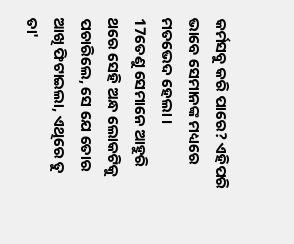କର୍ମସବୁ କରି ପାରେ? ଏହିପରି ଭାବେ ସେମାନଙ୍କ ମଧ୍ୟରେ ମତଭେଦ ହେଲା ।
17ତେଣୁ ସେମାନେ ଆହୁରି ଥରେ ସେହି ଅନ୍ଧ ଲୋକଟିକୁ ପଚାରିଲେ, ସେ ଯେ ତୋର ଆଖି ଫିଟାଇଲା, ଏଥିରେ ତୁ ତା'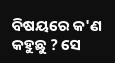ବିଷୟରେ କ'ଣ କହୁଛୁ ? ସେ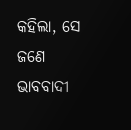କହିଲା, ସେ ଜଣେ ଭାବବାଦୀ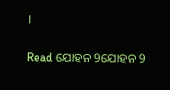।

Read ଯୋହନ 9ଯୋହନ 9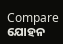Compare ଯୋହନ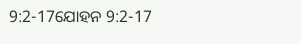9:2-17ଯୋହନ 9:2-17